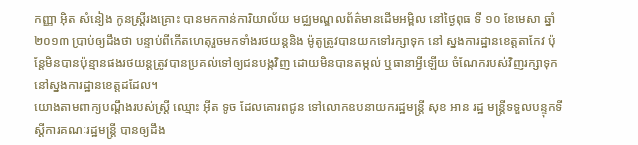កញ្ញា អ៊ិត សំនៀង កូនស្រ្តីរងគ្រោះ បានមកកាន់ការិយាល័យ មជ្ឈមណ្ឌលព័ត៌មានដើមអម្ពិល នៅថ្ងៃពុធ ទី ១០ ខែមេសា ឆ្នាំ២០១៣ ប្រាប់ឲ្យដឹងថា បន្ទាប់ពីកើតហេតុរួចមកទាំងរថយន្តនិង ម៉ូតូត្រូវបានយកទៅរក្សាទុក នៅ ស្នងការដ្ឋានខេត្តតាកែវ ប៉ុន្តែមិនបានប៉ុន្មានផងរថយន្តត្រូវបានប្រគល់ទៅឲ្យជនបង្កវិញ ដោយមិនបានតម្កល់ ឬធានាអ្វីឡើយ ចំណែករបស់វិញរក្សាទុកនៅស្នងការដ្ឋានខេត្តដដែល។
យោងតាមពាក្យបណ្តឹងរបស់ស្រ្តី ឈ្មោះ អ៊ីត ទូច ដែលគោរពជូន ទៅលោកឧបនាយករដ្ឋមន្រ្តី សុខ អាន រដ្ឋ មន្រ្តីទទួលបន្ទុកទីស្តីការគណៈរដ្ឋមន្រ្តី បានឲ្យដឹង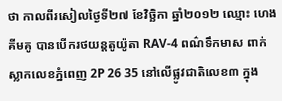ថា កាលពីរសៀលថ្ងៃទី២៧ ខែវិច្ឆិកា ឆ្នាំ២០១២ ឈ្មោះ ហេង គីមគូ បានបើករថយន្តតូយ៉ូតា RAV-4 ពណ៌ទឹកមាស ពាក់ស្លាកលេខភ្នំពេញ 2P 26 35 នៅលើផ្លូវជាតិលេខ៣ ក្នុង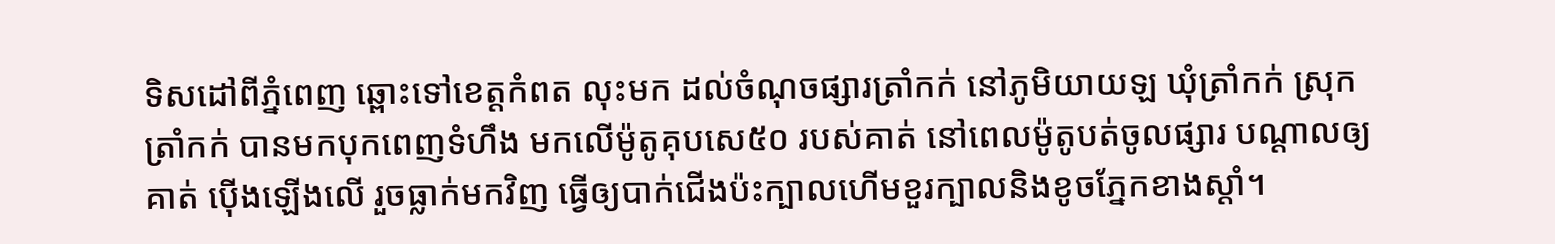ទិសដៅពីភ្នំពេញ ឆ្ពោះទៅខេត្តកំពត លុះមក ដល់ចំណុចផ្សារត្រាំកក់ នៅភូមិយាយឡ ឃុំត្រាំកក់ ស្រុក ត្រាំកក់ បានមកបុកពេញទំហឹង មកលើម៉ូតូគុបសេ៥០ របស់គាត់ នៅពេលម៉ូតូបត់ចូលផ្សារ បណ្តាលឲ្យគាត់ ប៉ើងឡើងលើ រួចធ្លាក់មកវិញ ធ្វើឲ្យបាក់ជើងប៉ះក្បាលហើមខួរក្បាលនិងខូចភ្នែកខាងស្តាំ។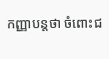កញ្ញាបន្តថា ចំពោះជ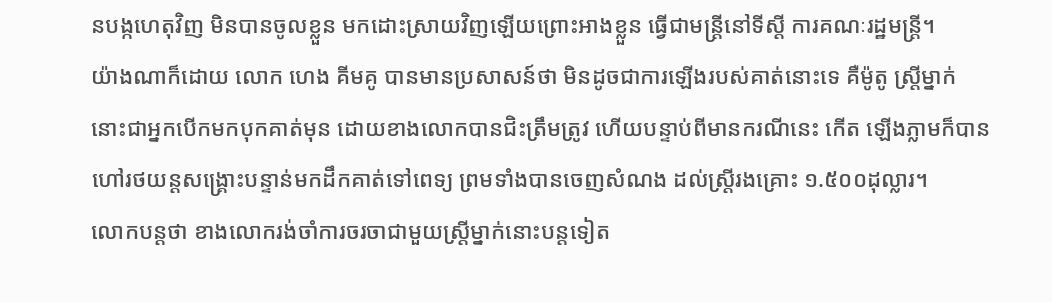នបង្កហេតុវិញ មិនបានចូលខ្លួន មកដោះស្រាយវិញឡើយព្រោះអាងខ្លួន ធ្វើជាមន្រ្តីនៅទីស្តី ការគណៈរដ្ឋមន្រ្តី។
យ៉ាងណាក៏ដោយ លោក ហេង គីមគូ បានមានប្រសាសន៍ថា មិនដូចជាការឡើងរបស់គាត់នោះទេ គឺម៉ូតូ ស្រ្តីម្នាក់នោះជាអ្នកបើកមកបុកគាត់មុន ដោយខាងលោកបានជិះត្រឹមត្រូវ ហើយបន្ទាប់ពីមានករណីនេះ កើត ឡើងភ្លាមក៏បានហៅរថយន្តសង្គ្រោះបន្ទាន់មកដឹកគាត់ទៅពេទ្យ ព្រមទាំងបានចេញសំណង ដល់ស្រ្តីរងគ្រោះ ១.៥០០ដុល្លារ។
លោកបន្តថា ខាងលោករង់ចាំការចរចាជាមួយស្រ្តីម្នាក់នោះបន្តទៀត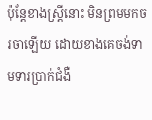ប៉ុន្តែខាងស្រ្តីនោះ មិនព្រមមកចរចាឡើយ ដោយខាងគេចង់ទាមទារប្រាក់ជំងឺ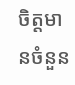ចិត្តមានចំនួន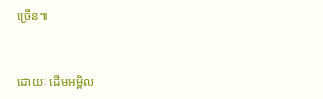ច្រើន៕


ដោយៈ ដើមអម្ពិល